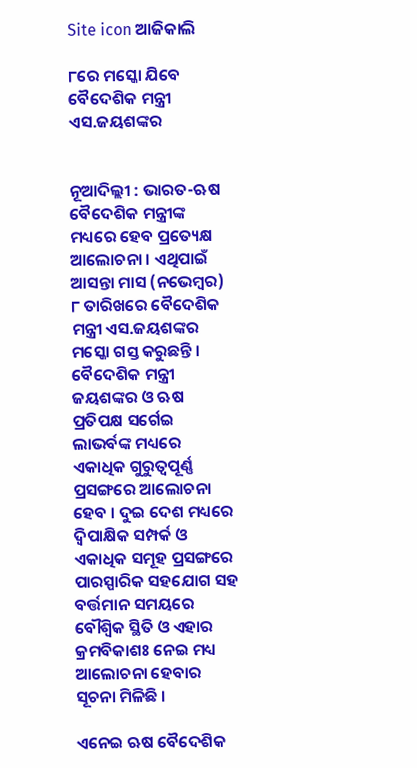Site icon ଆଜିକାଲି

୮ରେ ମସ୍କୋ ଯିବେ ବୈଦେଶିକ ମନ୍ତ୍ରୀ ଏସ.ଜୟଶଙ୍କର


ନୂଆଦିଲ୍ଲୀ : ଭାରତ-ଋଷ ବୈଦେଶିକ ମନ୍ତ୍ରୀଙ୍କ ମଧ୍ୟରେ ହେବ ପ୍ରତ୍ୟେକ୍ଷ ଆଲୋଚନା । ଏଥିପାଇଁ ଆସନ୍ତା ମାସ (ନଭେମ୍ବର) ୮ ତାରିଖରେ ବୈଦେଶିକ ମନ୍ତ୍ରୀ ଏସ.ଜୟଶଙ୍କର ମସ୍କୋ ଗସ୍ତ କରୁଛନ୍ତି । ବୈଦେଶିକ ମନ୍ତ୍ରୀ ଜୟଶଙ୍କର ଓ ଋଷ ପ୍ରତିପକ୍ଷ ସର୍ଗେଇ ଲାଭର୍ବଙ୍କ ମଧ୍ୟରେ ଏକାଧିକ ଗୁରୁତ୍ବପୂର୍ଣ୍ଣ ପ୍ରସଙ୍ଗରେ ଆଲୋଚନା ହେବ । ଦୁଇ ଦେଶ ମଧ୍ୟରେ ଦ୍ବିପାକ୍ଷିକ ସମ୍ପର୍କ ଓ ଏକାଧିକ ସମୂହ ପ୍ରସଙ୍ଗରେ ପାରସ୍ପାରିକ ସହଯୋଗ ସହ ବର୍ତ୍ତମାନ ସମୟରେ ବୌଶ୍ବିକ ସ୍ଥିତି ଓ ଏହାର କ୍ରମବିକାଶଃ ନେଇ ମଧ୍ୟ ଆଲୋଚନା ହେବାର ସୂଚନା ମିଳିଛି ।

ଏନେଇ ଋଷ ବୈଦେଶିକ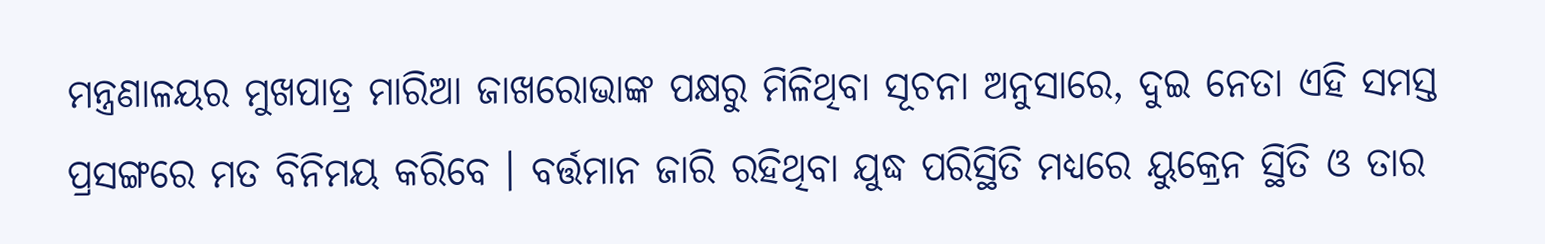ମନ୍ତ୍ରଣାଳୟର ମୁଖପାତ୍ର ମାରିଆ ଜାଖରୋଭାଙ୍କ ପକ୍ଷରୁ ମିଳିଥିବା ସୂଚନା ଅନୁସାରେ, ଦୁଇ ନେତା ଏହି ସମସ୍ତ ପ୍ରସଙ୍ଗରେ ମତ ବିନିମୟ କରିବେ । ବର୍ତ୍ତମାନ ଜାରି ରହିଥିବା ଯୁଦ୍ଧ ପରିସ୍ଥିତି ମଧ୍ୟରେ ୟୁକ୍ରେନ ସ୍ଥିତି ଓ ତାର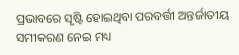ପ୍ରଭାବରେ ସୃଷ୍ଟି ହୋଇଥିବା ପରବର୍ତ୍ତୀ ଅନ୍ତର୍ଜାତୀୟ ସମୀକରଣ ନେଇ ମଧ୍ୟ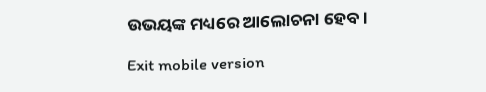ଉଭୟଙ୍କ ମଧ୍ୟରେ ଆଲୋଚନା ହେବ ।

Exit mobile version